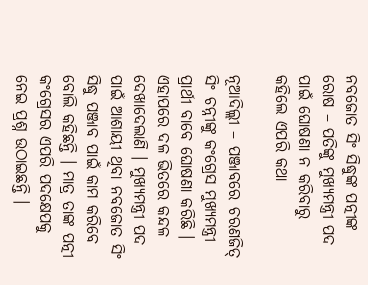ନବଜୋତ ସିଂ ସିଦ୍ଧୁଙ୍କ ପତ୍ନୀଙ୍କ ରୋଷ – ପତିଙ୍କୁ ମୁଖ୍ୟମନ୍ତ୍ରୀ ପଦ ପାଇଁ ଘୋଷଣା ନ କରିବାରୁ କହିଲେ ଏପରି କଥା

ନୂଆଦିଲ୍ଲୀ – ପଞ୍ଜାବରେ ଚରଣଜିତ୍‌ ସିଂ ଚନ୍ନୀଙ୍କୁ କଂଗ୍ରେସ ମୁଖ୍ୟମନ୍ତ୍ରୀ ପ୍ରାର୍ଥୀ ବାବେ ଘୋଷଣା କରିଛି । ଏହାପରେ ଦଳ ଭିତରେ କନ୍ଦଳ ଦେଖାଦେଲାଣି । ମୁଖ୍ୟମନ୍ତ୍ରୀ ପଦ ପାଇଁ ଆଶାୟୀ ଥିବା ନବଜୋତ ସିଂ ସିଦ୍ଧୁ ପଞ୍ଜାବ ପାଇଁ କାମ କରିବେ ବୋଲି କହିଛନ୍ତି । ମାତ୍ର ତାଙ୍କ ପତ୍ନୀ କଂଗ୍ରେସର ଏପରି ପଦକ୍ଷେପକୁ ନେଇ ପ୍ରଶ୍ନ ଉଠାଇଛନ୍ତି ।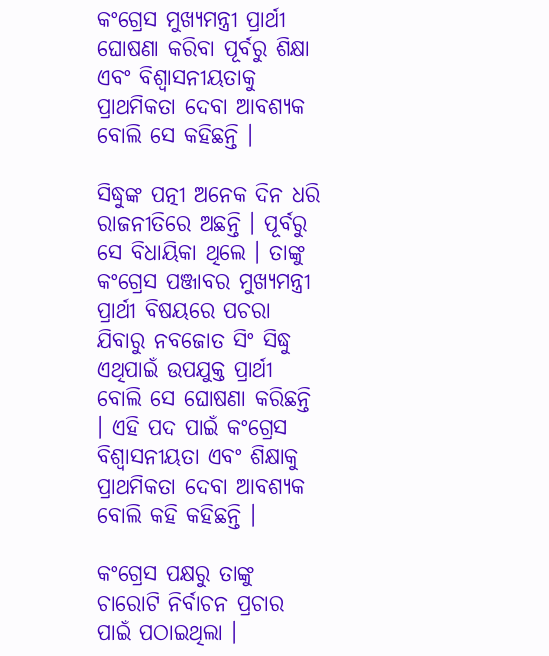କଂଗ୍ରେସ ମୁଖ୍ୟମନ୍ତ୍ରୀ ପ୍ରାର୍ଥୀ ଘୋଷଣା କରିବା ପୂର୍ବରୁ ଶିକ୍ଷା ଏବଂ ବିଶ୍ୱାସନୀୟତାକୁ ପ୍ରାଥମିକତା ଦେବା ଆବଶ୍ୟକ ବୋଲି ସେ କହିଛନ୍ତି ।

ସିଦ୍ଧୁଙ୍କ ପତ୍ନୀ ଅନେକ ଦିନ ଧରି ରାଜନୀତିରେ ଅଛନ୍ତି । ପୂର୍ବରୁ ସେ ବିଧାୟିକା ଥିଲେ । ତାଙ୍କୁ କଂଗ୍ରେସ ପଞ୍ଜାବର ମୁଖ୍ୟମନ୍ତ୍ରୀ ପ୍ରାର୍ଥୀ ବିଷୟରେ ପଚରା ଯିବାରୁ ନବଜୋତ ସିଂ ସିଦ୍ଧୁ ଏଥିପାଇଁ ଉପଯୁକ୍ତ ପ୍ରାର୍ଥୀ ବୋଲି ସେ ଘୋଷଣା କରିଛନ୍ତି । ଏହି ପଦ ପାଇଁ କଂଗ୍ରେସ ବିଶ୍ୱାସନୀୟତା ଏବଂ ଶିକ୍ଷାକୁ ପ୍ରାଥମିକତା ଦେବା ଆବଶ୍ୟକ ବୋଲି କହି କହିଛନ୍ତି ।

କଂଗ୍ରେସ ପକ୍ଷରୁ ତାଙ୍କୁ ଚାରୋଟି ନିର୍ବାଚନ ପ୍ରଚାର ପାଇଁ ପଠାଇଥିଲା ।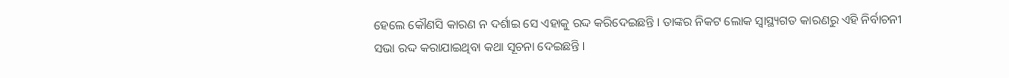ହେଲେ କୌଣସି କାରଣ ନ ଦର୍ଶାଇ ସେ ଏହାକୁ ରଦ୍ଦ କରିଦେଇଛନ୍ତି । ତାଙ୍କର ନିକଟ ଲୋକ ସ୍ୱାସ୍ଥ୍ୟଗତ କାରଣରୁ ଏହି ନିର୍ବାଚନୀ ସଭା ରଦ୍ଦ କରାଯାଇଥିବା କଥା ସୂଚନା ଦେଇଛନ୍ତି ।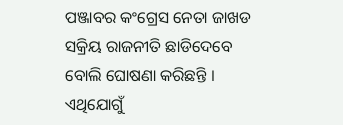ପଞ୍ଜାବର କଂଗ୍ରେସ ନେତା ଜାଖଡ ସକ୍ରିୟ ରାଜନୀତି ଛାଡିଦେବେ ବୋଲି ଘୋଷଣା କରିଛନ୍ତି । ଏଥିଯୋଗୁଁ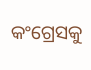କଂଗ୍ରେସକୁ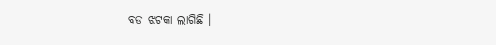ବଡ ଝଟକା ଲାଗିଛି ।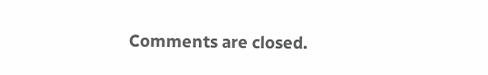Comments are closed.